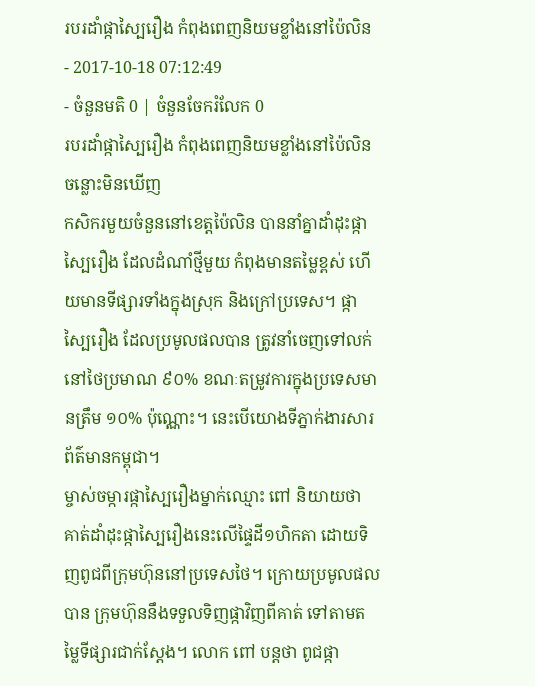របរដាំផ្កាស្បៃរឿង កំពុងពេញនិយមខ្លាំងនៅប៉ៃលិន
- 2017-10-18 07:12:49
- ចំនួនមតិ 0 | ចំនួនចែករំលែក 0
របរដាំផ្កាស្បៃរឿង កំពុងពេញនិយមខ្លាំងនៅប៉ៃលិន
ចន្លោះមិនឃើញ
កសិករមួយចំនួននៅខេត្តប៉ៃលិន បាននាំគ្នាដាំដុះផ្កាស្បៃរឿង ដែលដំណាំថ្មីមួយ កំពុងមានតម្លៃខ្ពស់ ហើយមានទីផ្សារទាំងក្នុងស្រុក និងក្រៅប្រទេស។ ផ្កាស្បៃរឿង ដែលប្រមូលផលបាន ត្រូវនាំចេញទៅលក់នៅថៃប្រមាណ ៩០% ខណៈតម្រូវការក្នុងប្រទេសមានត្រឹម ១០% ប៉ុណ្ណោះ។ នេះបើយោងទីភ្នាក់ងារសារព័ត៌មានកម្ពុជា។
ម្ចាស់ចម្ការផ្កាស្បៃរឿងម្នាក់ឈ្មោះ ពៅ និយាយថា គាត់ដាំដុះផ្កាស្បៃរឿងនេះលើផ្ទៃដី១ហិកតា ដោយទិញពូជពីក្រុមហ៊ុននៅប្រទេសថៃ។ ក្រោយប្រមូលផលបាន ក្រុមហ៊ុននឹងទទួលទិញផ្កាវិញពីគាត់ ទៅតាមតម្លៃទីផ្សារជាក់ស្ដែង។ លោក ពៅ បន្តថា ពូជផ្កា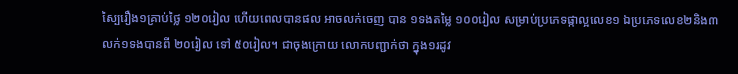ស្បៃរឿង១គ្រាប់ថ្លៃ ១២០រៀល ហើយពេលបានផល អាចលក់ចេញ បាន ១ទងតម្លៃ ១០០រៀល សម្រាប់ប្រភេទផ្កាល្អលេខ១ ឯប្រភេទលេខ២និង៣ លក់១ទងបានពី ២០រៀល ទៅ ៥០រៀល។ ជាចុងក្រោយ លោកបញ្ជាក់ថា ក្នុង១រដូវ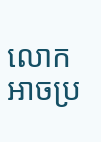លោកអាចប្រ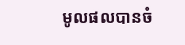មូលផលបានចំ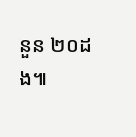នួន ២០ដង៕